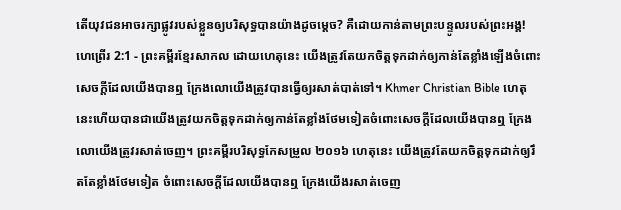តើយុវជនអាចរក្សាផ្លូវរបស់ខ្លួនឲ្យបរិសុទ្ធបានយ៉ាងដូចម្ដេច? គឺដោយកាន់តាមព្រះបន្ទូលរបស់ព្រះអង្គ!
ហេព្រើរ 2:1 - ព្រះគម្ពីរខ្មែរសាកល ដោយហេតុនេះ យើងត្រូវតែយកចិត្តទុកដាក់ឲ្យកាន់តែខ្លាំងឡើងចំពោះសេចក្ដីដែលយើងបានឮ ក្រែងលោយើងត្រូវបានធ្វើឲ្យរសាត់បាត់ទៅ។ Khmer Christian Bible ហេតុនេះហើយបានជាយើងត្រូវយកចិត្ដទុកដាក់ឲ្យកាន់តែខ្លាំងថែមទៀតចំពោះសេចក្ដីដែលយើងបានឮ ក្រែងលោយើងត្រូវរសាត់ចេញ។ ព្រះគម្ពីរបរិសុទ្ធកែសម្រួល ២០១៦ ហេតុនេះ យើងត្រូវតែយកចិត្តទុកដាក់ឲ្យរឹតតែខ្លាំងថែមទៀត ចំពោះសេចក្ដីដែលយើងបានឮ ក្រែងយើងរសាត់ចេញ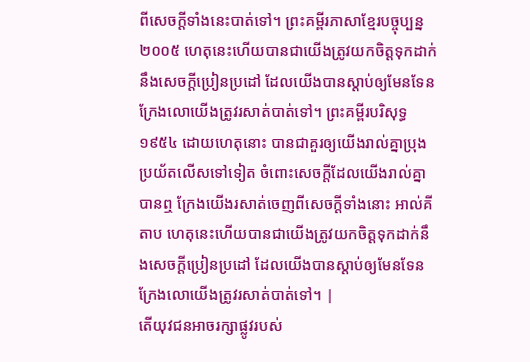ពីសេចក្ដីទាំងនេះបាត់ទៅ។ ព្រះគម្ពីរភាសាខ្មែរបច្ចុប្បន្ន ២០០៥ ហេតុនេះហើយបានជាយើងត្រូវយកចិត្តទុកដាក់នឹងសេចក្ដីប្រៀនប្រដៅ ដែលយើងបានស្ដាប់ឲ្យមែនទែន ក្រែងលោយើងត្រូវរសាត់បាត់ទៅ។ ព្រះគម្ពីរបរិសុទ្ធ ១៩៥៤ ដោយហេតុនោះ បានជាគួរឲ្យយើងរាល់គ្នាប្រុងប្រយ័តលើសទៅទៀត ចំពោះសេចក្ដីដែលយើងរាល់គ្នាបានឮ ក្រែងយើងរសាត់ចេញពីសេចក្ដីទាំងនោះ អាល់គីតាប ហេតុនេះហើយបានជាយើងត្រូវយកចិត្ដទុកដាក់នឹងសេចក្ដីប្រៀនប្រដៅ ដែលយើងបានស្ដាប់ឲ្យមែនទែន ក្រែងលោយើងត្រូវរសាត់បាត់ទៅ។ |
តើយុវជនអាចរក្សាផ្លូវរបស់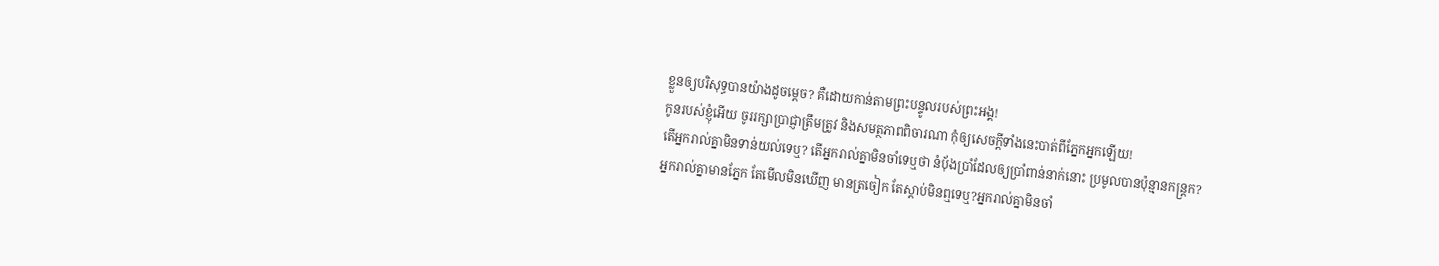ខ្លួនឲ្យបរិសុទ្ធបានយ៉ាងដូចម្ដេច? គឺដោយកាន់តាមព្រះបន្ទូលរបស់ព្រះអង្គ!
កូនរបស់ខ្ញុំអើយ ចូររក្សាប្រាជ្ញាត្រឹមត្រូវ និងសមត្ថភាពពិចារណា កុំឲ្យសេចក្ដីទាំងនេះបាត់ពីភ្នែកអ្នកឡើយ!
តើអ្នករាល់គ្នាមិនទាន់យល់ទេឬ? តើអ្នករាល់គ្នាមិនចាំទេឬថា នំប៉័ងប្រាំដែលឲ្យប្រាំពាន់នាក់នោះ ប្រមូលបានប៉ុន្មានកន្ត្រក?
អ្នករាល់គ្នាមានភ្នែក តែមើលមិនឃើញ មានត្រចៀក តែស្ដាប់មិនឮទេឬ?អ្នករាល់គ្នាមិនចាំ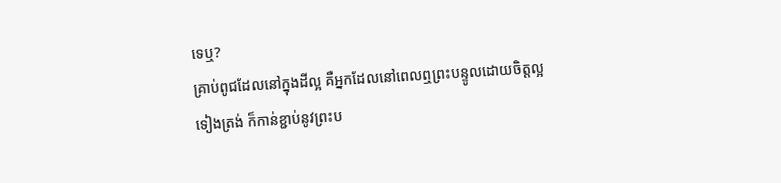ទេឬ?
គ្រាប់ពូជដែលនៅក្នុងដីល្អ គឺអ្នកដែលនៅពេលឮព្រះបន្ទូលដោយចិត្តល្អទៀងត្រង់ ក៏កាន់ខ្ជាប់នូវព្រះប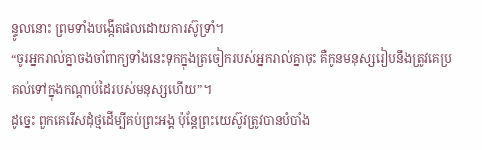ន្ទូលនោះ ព្រមទាំងបង្កើតផលដោយការស៊ូទ្រាំ។
“ចូរអ្នករាល់គ្នាចងចាំពាក្យទាំងនេះទុកក្នុងត្រចៀករបស់អ្នករាល់គ្នាចុះ គឺកូនមនុស្សរៀបនឹងត្រូវគេប្រគល់ទៅក្នុងកណ្ដាប់ដៃរបស់មនុស្សហើយ”។
ដូច្នេះ ពួកគេរើសដុំថ្មដើម្បីគប់ព្រះអង្គ ប៉ុន្តែព្រះយេស៊ូវត្រូវបានបំបាំង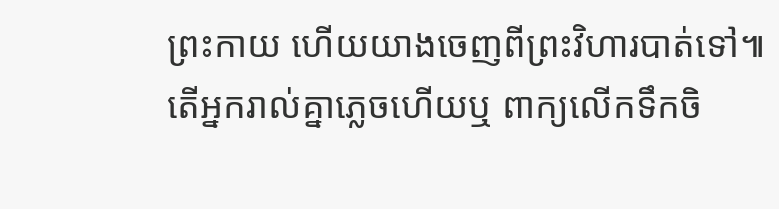ព្រះកាយ ហើយយាងចេញពីព្រះវិហារបាត់ទៅ៕
តើអ្នករាល់គ្នាភ្លេចហើយឬ ពាក្យលើកទឹកចិ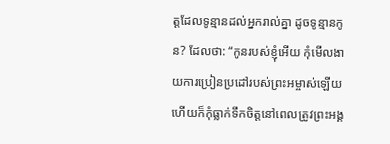ត្តដែលទូន្មានដល់អ្នករាល់គ្នា ដូចទូន្មានកូន? ដែលថា: “កូនរបស់ខ្ញុំអើយ កុំមើលងាយការប្រៀនប្រដៅរបស់ព្រះអម្ចាស់ឡើយ ហើយក៏កុំធ្លាក់ទឹកចិត្តនៅពេលត្រូវព្រះអង្គ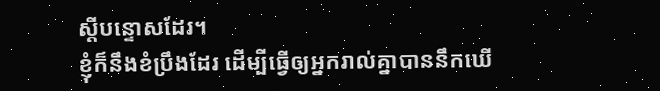ស្ដីបន្ទោសដែរ។
ខ្ញុំក៏នឹងខំប្រឹងដែរ ដើម្បីធ្វើឲ្យអ្នករាល់គ្នាបាននឹកឃើ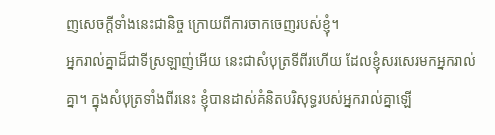ញសេចក្ដីទាំងនេះជានិច្ច ក្រោយពីការចាកចេញរបស់ខ្ញុំ។
អ្នករាល់គ្នាដ៏ជាទីស្រឡាញ់អើយ នេះជាសំបុត្រទីពីរហើយ ដែលខ្ញុំសរសេរមកអ្នករាល់គ្នា។ ក្នុងសំបុត្រទាំងពីរនេះ ខ្ញុំបានដាស់គំនិតបរិសុទ្ធរបស់អ្នករាល់គ្នាឡើ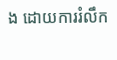ង ដោយការរំលឹក